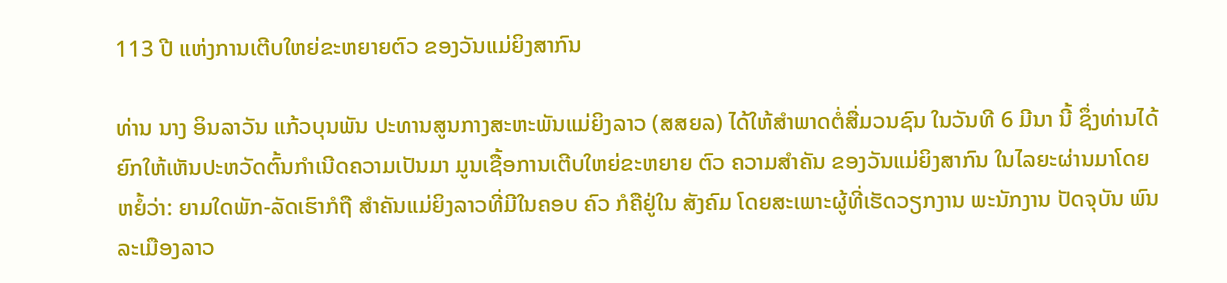113 ປີ ແຫ່ງການເຕີບໃຫຍ່ຂະຫຍາຍຕົວ ຂອງວັນແມ່ຍິງສາກົນ

ທ່ານ ນາງ ອິນລາວັນ ແກ້ວບຸນພັນ ປະທານສູນກາງສະຫະພັນແມ່ຍິງລາວ (ສສຍລ) ໄດ້ໃຫ້ສໍາພາດຕໍ່ສື່ມວນຊົນ ໃນວັນທີ 6 ມີນາ ນີ້ ຊຶ່ງທ່ານໄດ້ຍົກໃຫ້ເຫັນປະຫວັດຕົ້ນກໍາເນີດຄວາມເປັນມາ ມູນເຊື້ອການເຕີບໃຫຍ່ຂະຫຍາຍ ຕົວ ຄວາມສຳຄັນ ຂອງວັນແມ່ຍິງສາກົນ ໃນໄລຍະຜ່ານມາໂດຍຫຍໍ້ວ່າ: ຍາມໃດພັກ-ລັດເຮົາກໍຖື ສຳຄັນແມ່ຍິງລາວທີ່ມີໃນຄອບ ຄົວ ກໍຄືຢູ່ໃນ ສັງຄົມ ໂດຍສະເພາະຜູ້ທີ່ເຮັດວຽກງານ ພະນັກງານ ປັດຈຸບັນ ພົນລະເມືອງລາວ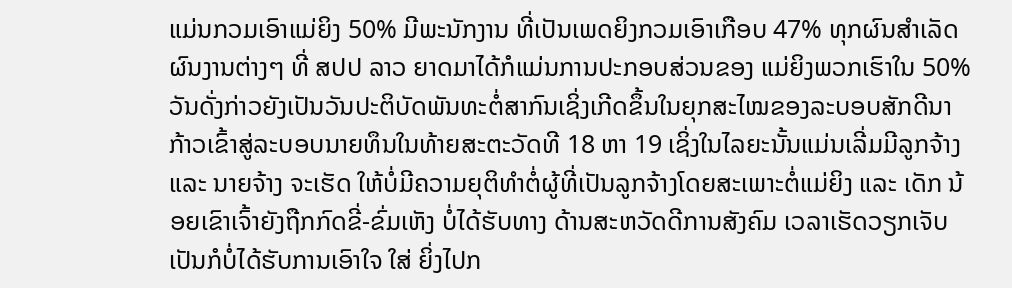ແມ່ນກວມເອົາແມ່ຍິງ 50% ມີພະນັກງານ ທີ່ເປັນເພດຍິງກວມເອົາເກືອບ 47% ທຸກຜົນສຳເລັດ ຜົນງານຕ່າງໆ ທີ່ ສປປ ລາວ ຍາດມາໄດ້ກໍແມ່ນການປະກອບສ່ວນຂອງ ແມ່ຍິງພວກເຮົາໃນ 50% ວັນດັ່ງກ່າວຍັງເປັນວັນປະຕິບັດພັນທະຕໍ່ສາກົນເຊິ່ງເກີດຂຶ້ນໃນຍຸກສະໄໝຂອງລະບອບສັກດີນາ ກ້າວເຂົ້າສູ່ລະບອບນາຍທຶນໃນທ້າຍສະຕະວັດທີ 18 ຫາ 19 ເຊິ່ງໃນໄລຍະນັ້ນແມ່ນເລີ່ມມີລູກຈ້າງ ແລະ ນາຍຈ້າງ ຈະເຮັດ ໃຫ້ບໍ່ມີຄວາມຍຸຕິທຳຕໍ່ຜູ້ທີ່ເປັນລູກຈ້າງໂດຍສະເພາະຕໍ່ແມ່ຍິງ ແລະ ເດັກ ນ້ອຍເຂົາເຈົ້າຍັງຖືກກົດຂີ່-ຂົ່ມເຫັງ ບໍ່ໄດ້ຮັບທາງ ດ້ານສະຫວັດດີການສັງຄົມ ເວລາເຮັດວຽກເຈັບເປັນກໍບໍ່ໄດ້ຮັບການເອົາໃຈ ໃສ່ ຍິ່ງໄປກ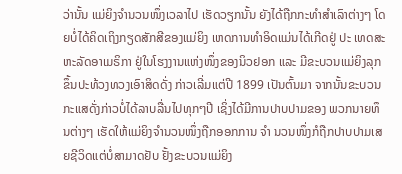ວ່ານັ້ນ ແມ່ຍິງຈຳນວນໜຶ່ງເວລາໄປ ເຮັດວຽກນັ້ນ ຍັງໄດ້ຖືກກະທຳສຳເລົາຕ່າງໆ ໂດຍບໍ່ໄດ້ຄິດເຖິງກຽດສັກສີຂອງແມ່ຍິງ ເຫດການທຳອິດແມ່ນໄດ້ເກີດຢູ່ ປະ ເທດສະຫະລັດອາເມຣິກາ ຢູ່ໃນໂຮງງານແຫ່ງໜຶ່ງຂອງນິວຢອກ ແລະ ມີຂະບວນແມ່ຍິງລຸກຂຶ້ນປະທ້ວງທວງເອົາສິດດັ່ງ ກ່າວເລີ່ມແຕ່ປີ 1899 ເປັນຕົ້ນມາ ຈາກນັ້ນຂະບວນກະແສດັ່ງກ່າວບໍ່ໄດ້ລາບລື່ນໄປທຸກໆປີ ເຊິ່ງໄດ້ມີການປາບປາມຂອງ ພວກນາຍທຶນຕ່າງໆ ເຮັດໃຫ້ແມ່ຍິງຈຳນວນໜຶ່ງຖືກອອກການ ຈຳ ນວນໜຶ່ງກໍຖືກປາບປາມເສຍຊີວິດແຕ່ບໍ່ສາມາດຢັບ ຢັ້ງຂະບວນແມ່ຍິງ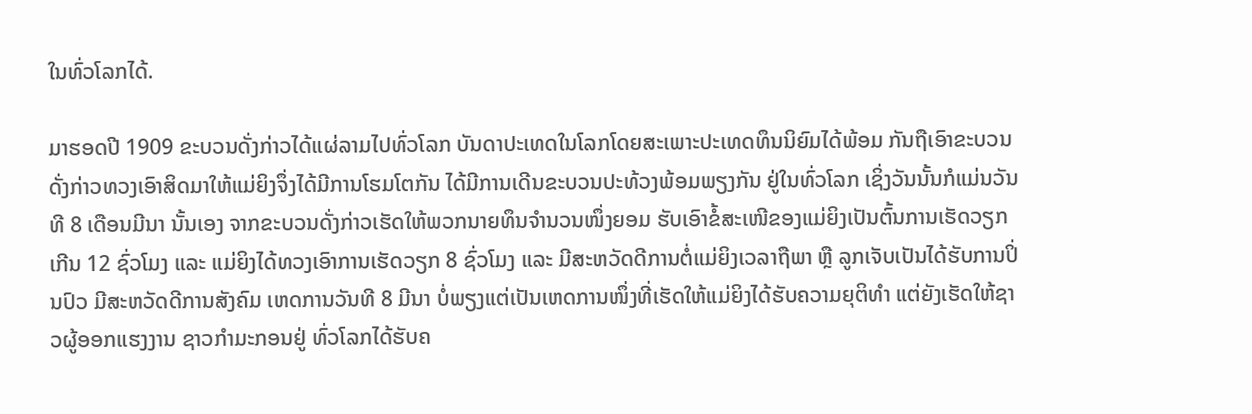ໃນທົ່ວໂລກໄດ້.

ມາຮອດປີ 1909 ຂະບວນດັ່ງກ່າວໄດ້ແຜ່ລາມໄປທົ່ວໂລກ ບັນດາປະເທດໃນໂລກໂດຍສະເພາະປະເທດທຶນນິຍົມໄດ້ພ້ອມ ກັນຖືເອົາຂະບວນດັ່ງກ່າວທວງເອົາສິດມາໃຫ້ແມ່ຍິງຈຶ່ງໄດ້ມີການໂຮມໂຕກັນ ໄດ້ມີການເດີນຂະບວນປະທ້ວງພ້ອມພຽງກັນ ຢູ່ໃນທົ່ວໂລກ ເຊິ່ງວັນນັ້ນກໍແມ່ນວັນທີ 8 ເດືອນມີນາ ນັ້ນເອງ ຈາກຂະບວນດັ່ງກ່າວເຮັດໃຫ້ພວກນາຍທຶນຈຳນວນໜຶ່ງຍອມ ຮັບເອົາຂໍ້ສະເໜີຂອງແມ່ຍິງເປັນຕົ້ນການເຮັດວຽກເກີນ 12 ຊົ່ວໂມງ ແລະ ແມ່ຍິງໄດ້ທວງເອົາການເຮັດວຽກ 8 ຊົ່ວໂມງ ແລະ ມີສະຫວັດດີການຕໍ່ແມ່ຍິງເວລາຖືພາ ຫຼື ລູກເຈັບເປັນໄດ້ຮັບການປິ່ນປົວ ມີສະຫວັດດີການສັງຄົມ ເຫດການວັນທີ 8 ມີນາ ບໍ່ພຽງແຕ່ເປັນເຫດການໜຶ່ງທີ່ເຮັດໃຫ້ແມ່ຍິງໄດ້ຮັບຄວາມຍຸຕິທຳ ແຕ່ຍັງເຮັດໃຫ້ຊາວຜູ້ອອກແຮງງານ ຊາວກຳມະກອນຢູ່ ທົ່ວໂລກໄດ້ຮັບຄ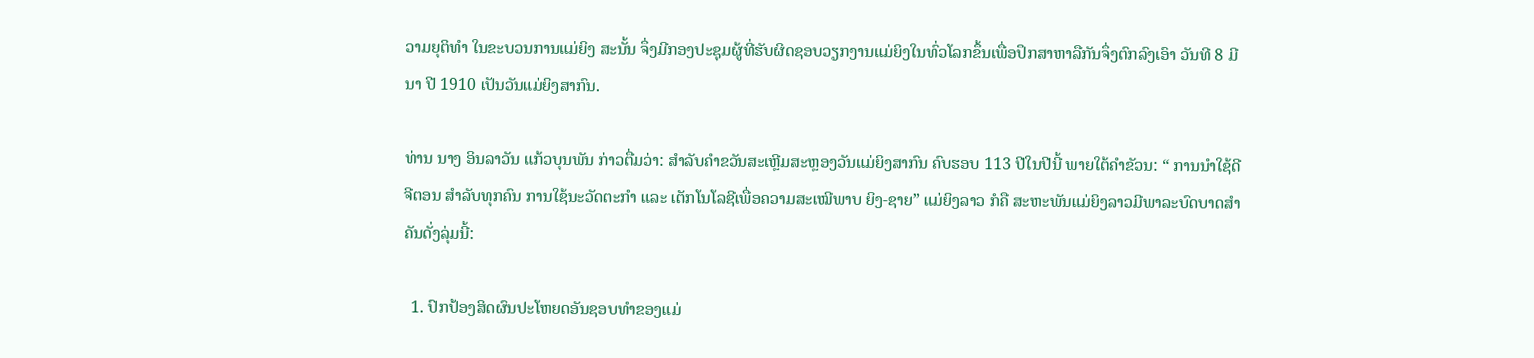ວາມຍຸຕິທຳ ໃນຂະບວນການແມ່ຍິງ ສະນັ້ນ ຈຶ່ງມີກອງປະຊຸມຜູ້ທີ່ຮັບຜິດຊອບວຽກງານແມ່ຍິງໃນທົ່ວໂລກຂຶ້ນເພື່ອປຶກສາຫາລືກັນຈຶ່ງຕົກລົງເອົາ ວັນທີ 8 ມີນາ ປີ 1910 ເປັນວັນແມ່ຍິງສາກົນ.

ທ່ານ ນາງ ອິນລາວັນ ແກ້ວບຸນພັນ ກ່າວຕື່ມວ່າ: ສຳລັບຄຳຂວັນສະເຫຼີມສະຫຼອງວັນແມ່ຍິງສາກົນ ຄົບຮອບ 113 ປີໃນປີນີ້ ພາຍໃຕ້ຄຳຂັວນ: “ ການນໍາໃຊ້ດີຈີຕອນ ສຳລັບທຸກຄົນ ການໃຊ້ນະວັດຕະກໍາ ແລະ ເຕັກໂນໂລຊີເພື່ອຄວາມສະເໝີພາບ ຍິງ-ຊາຍ” ແມ່ຍິງລາວ ກໍຄື ສະຫະພັນແມ່ຍິງລາວມີພາລະບົດບາດສຳຄັນດັ່ງລຸ່ມນີ້:

  1. ປົກປ້ອງສິດຜົນປະໂຫຍດອັນຊອບທຳຂອງແມ່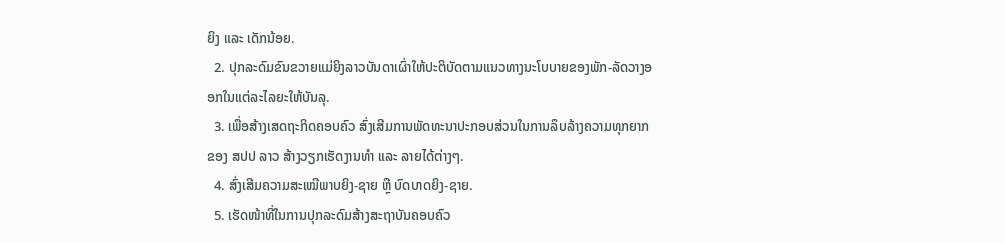ຍິງ ແລະ ເດັກນ້ອຍ.
  2. ປຸກລະດົມຂົນຂວາຍແມ່ຍິງລາວບັນດາເຜົ່າໃຫ້ປະຕິບັດຕາມແນວທາງນະໂບບາຍຂອງພັກ-ລັດວາງອອກໃນແຕ່ລະໄລຍະໃຫ້ບັນລຸ.
  3. ເພື່ອສ້າງເສດຖະກິດຄອບຄົວ ສົ່ງເສີມການພັດທະນາປະກອບສ່ວນໃນການລຶບລ້າງຄວາມທຸກຍາກຂອງ ສປປ ລາວ ສ້າງວຽກເຮັດງານທຳ ແລະ ລາຍໄດ້ຕ່າງໆ.
  4. ສົ່ງເສີມຄວາມສະເໝີພາບຍິງ-ຊາຍ ຫຼື ບົດບາດຍິງ-ຊາຍ.
  5. ເຮັດໜ້າທີ່ໃນການປຸກລະດົມສ້າງສະຖາບັນຄອບຄົວ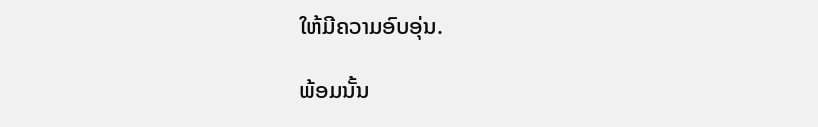ໃຫ້ມີຄວາມອົບອຸ່ນ.

ພ້ອມນັ້ນ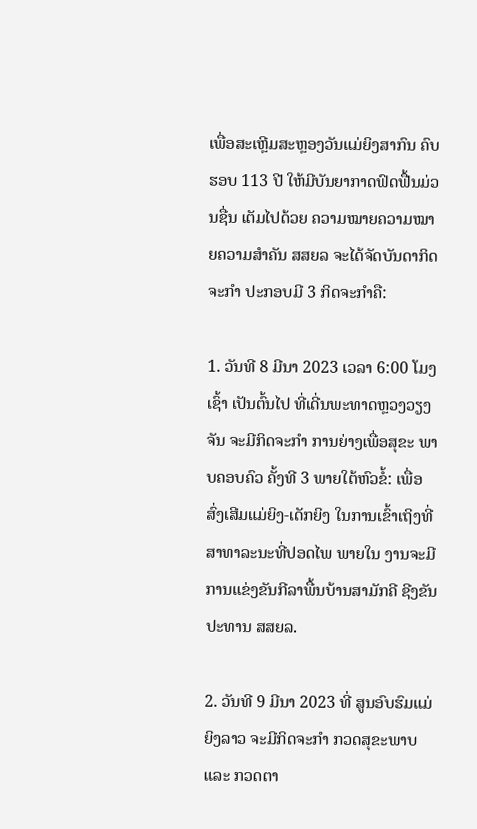ເພື່ອສະເຫຼີມສະຫຼອງວັນແມ່ຍິງສາກົນ ຄົບຮອບ 113 ປີ ໃຫ້ມີບັນຍາກາດຟົດຟື້ນມ່ວນຊື່ນ ເຕັມໄປດ້ວຍ ຄວາມໝາຍຄວາມໝາຍຄວາມສໍາຄັນ ສສຍລ ຈະໄດ້ຈັດບັນດາກິດຈະກໍາ ປະກອບມີ 3 ກິດຈະກຳຄື:

1. ວັນທີ 8 ມີນາ 2023 ເວລາ 6:00 ໂມງເຊົ້າ ເປັນຕົ້ນໄປ ທີ່ເດີ່ນພະທາດຫຼວງວຽງຈັນ ຈະມີກິດຈະກຳ ການຍ່າງເພື່ອສຸຂະ ພາບຄອບຄົວ ຄັ້ງທີ 3 ພາຍໃຕ້ຫົວຂໍ້: ເພື່ອສົ່ງເສີມແມ່ຍິງ-ເດັກຍິງ ໃນການເຂົ້າເຖິງທີ່ສາທາລະນະທີ່ປອດໄພ ພາຍໃນ ງານຈະມີການແຂ່ງຂັນກີລາພື້ນບ້ານສາມັກຄີ ຊີງຂັນ ປະທານ ສສຍລ.

2. ວັນທີ 9 ມີນາ 2023 ທີ່ ສູນອົບຮົມແມ່ຍິງລາວ ຈະມີກິດຈະກຳ ກວດສຸຂະພາບ ແລະ ກວດຕາ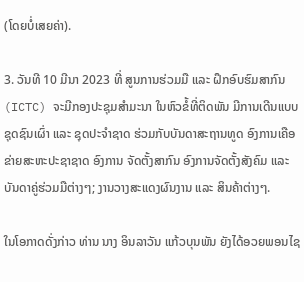(ໂດຍບໍ່ເສຍຄ່າ).

3. ວັນທີ 10 ມີນາ 2023 ທີ່ ສູນການຮ່ວມມື ແລະ ຝຶກອົບຮົມສາກົນ (ICTC) ຈະມີກອງປະຊຸມສຳມະນາ ໃນຫົວຂໍ້ທີ່ຕິດພັນ ມີການເດີນແບບ ຊຸດຊົນເຜົ່າ ແລະ ຊຸດປະຈຳຊາດ ຮ່ວມກັບບັນດາສະຖານທູດ ອົງການເຄືອຂ່າຍສະຫະປະຊາຊາດ ອົງການ ຈັດຕັ້ງສາກົນ ອົງການຈັດຕັ້ງສັງຄົມ ແລະ ບັນດາຄູ່ຮ່ວມມືຕ່າງໆ; ງານວາງສະແດງຜົນງານ ແລະ ສິນຄ້າຕ່າງໆ.

ໃນໂອກາດດັ່ງກ່າວ ທ່ານ ນາງ ອິນລາວັນ ແກ້ວບຸນພັນ ຍັງໄດ້ອວຍພອນໄຊ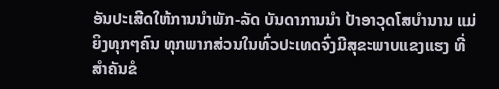ອັນປະເສີດໃຫ້ການນຳພັກ-ລັດ ບັນດາການນໍາ ປ້າອາວຸດໂສບໍານານ ແມ່ຍິງທຸກໆຄົນ ທຸກພາກສ່ວນໃນທົ່ວປະເທດຈົ່ງມີສຸຂະພາບແຂງແຮງ ທີ່ສໍາຄັນຂໍ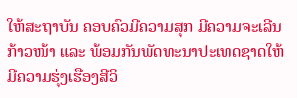ໃຫ້ສະຖາບັນ ຄອບຄົວມີຄວາມສຸກ ມີຄວາມຈະເລີນກ້າວໜ້າ ແລະ ພ້ອມກັນພັດທະນາປະເທດຊາດໃຫ້ມີຄວາມຮຸ່ງເຮືອງສີວິ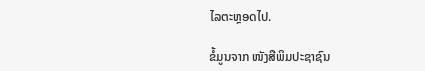ໄລຕະຫຼອດໄປ.

ຂໍ້ມູນຈາກ ໜັງສືພິມປະຊາຊົນ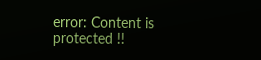error: Content is protected !!